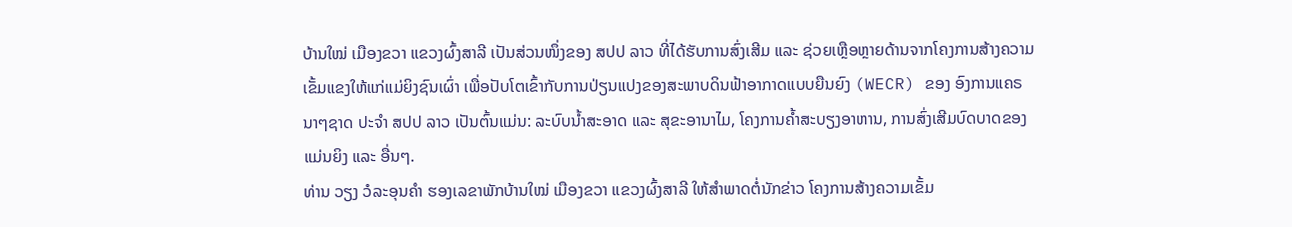ບ້ານໃໝ່ ເມືອງຂວາ ແຂວງຜົ້ງສາລີ ເປັນສ່ວນໜຶ່ງຂອງ ສປປ ລາວ ທີ່ໄດ້ຮັບການສົ່ງເສີມ ແລະ ຊ່ວຍເຫຼືອຫຼາຍດ້ານຈາກໂຄງການສ້າງຄວາມເຂັ້ມແຂງໃຫ້ແກ່ແມ່ຍິງຊົນເຜົ່າ ເພື່ອປັບໂຕເຂົ້າກັບການປ່ຽນແປງຂອງສະພາບດິນຟ້າອາກາດແບບຍືນຍົງ (WECR) ຂອງ ອົງການແຄຣນາໆຊາດ ປະຈໍາ ສປປ ລາວ ເປັນຕົ້ນແມ່ນ: ລະບົບນໍ້າສະອາດ ແລະ ສຸຂະອານາໄມ, ໂຄງການຄໍ້າສະບຽງອາຫານ, ການສົ່ງເສີມບົດບາດຂອງແມ່ນຍິງ ແລະ ອື່ນໆ.
ທ່ານ ວຽງ ວໍລະອຸນຄໍາ ຮອງເລຂາພັກບ້ານໃໝ່ ເມືອງຂວາ ແຂວງຜົ້ງສາລີ ໃຫ້ສໍາພາດຕໍ່ນັກຂ່າວ ໂຄງການສ້າງຄວາມເຂັ້ມ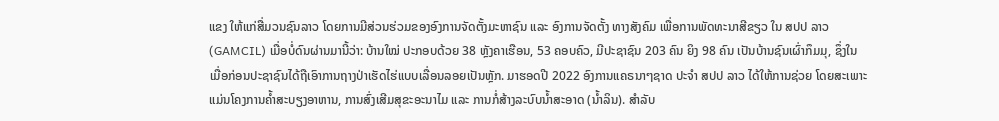ແຂງ ໃຫ້ແກ່ສື່ມວນຊົນລາວ ໂດຍການມີສ່ວນຮ່ວມຂອງອົງການຈັດຕັ້ງມະຫາຊົນ ແລະ ອົງການຈັດຕັ້ງ ທາງສັງຄົມ ເພື່ອການພັດທະນາສີຂຽວ ໃນ ສປປ ລາວ (GAMCIL) ເມື່ອບໍ່ດົນຜ່ານມານີ້ວ່າ: ບ້ານໃໝ່ ປະກອບດ້ວຍ 38 ຫຼັງຄາເຮືອນ, 53 ຄອບຄົວ, ມີປະຊາຊົນ 203 ຄົນ ຍິງ 98 ຄົນ ເປັນບ້ານຊົນເຜົ່າກຶມມຸ, ຊຶ່ງໃນເມື່ອກ່ອນປະຊາຊົນໄດ້ຖືເອົາການຖາງປ່າເຮັດໄຮ່ແບບເລື່ອນລອຍເປັນຫຼັກ. ມາຮອດປີ 2022 ອົງການແຄຣນາໆຊາດ ປະຈໍາ ສປປ ລາວ ໄດ້ໃຫ້ການຊ່ວຍ ໂດຍສະເພາະ ແມ່ນໂຄງການຄໍ້າສະບຽງອາຫານ, ການສົ່ງເສີມສຸຂະອະນາໄມ ແລະ ການກໍ່ສ້າງລະບົບນໍ້າສະອາດ (ນໍ້າລິນ). ສໍາລັບ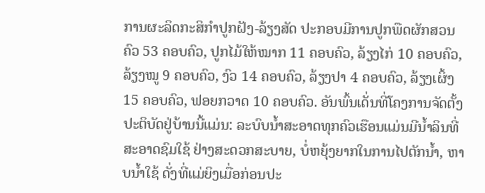ການຜະລິດກະສິກຳປູກຝັງ-ລ້ຽງສັດ ປະກອບມີການປູກພືດຜັກສວນຄົວ 53 ຄອບຄົວ, ປູກໄມ້ໃຫ້ໝາກ 11 ຄອບຄົວ, ລ້ຽງໄກ່ 10 ຄອບຄົວ, ລ້ຽງໝູ 9 ຄອບຄົວ, ງົວ 14 ຄອບຄົວ, ລ້ຽງປາ 4 ຄອບຄົວ, ລ້ຽງເຜິ້ງ 15 ຄອບຄົວ, ຟອຍກວາດ 10 ຄອບຄົວ. ອັນພົ້ນເດັ່ນທີ່ໂຄງການຈັດຕັ້ງປະຕິບັດຢູ່ບ້ານນີ້ແມ່ນ: ລະບົບນໍ້າສະອາດທຸກຄົວເຮືອນແມ່ນມີນໍ້າລິນທີ່ສະອາດຊົມໃຊ້ ຢ່າງສະດວກສະບາຍ, ບໍ່ຫຍຸ້ງຍາກໃນການໄປຕັກນໍ້າ, ຫາບນໍ້າໃຊ້ ດັ່ງທີ່ແມ່ຍິງເມື່ອກ່ອນປະ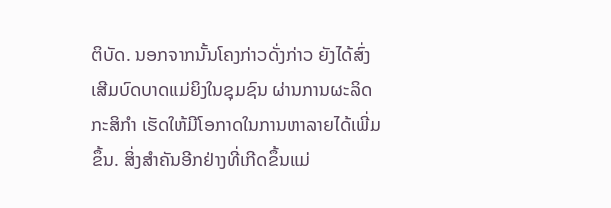ຕິບັດ. ນອກຈາກນັ້ນໂຄງກ່າວດັ່ງກ່າວ ຍັງໄດ້ສົ່ງເສີມບົດບາດແມ່ຍິງໃນຊຸມຊົນ ຜ່ານການຜະລິດກະສິກຳ ເຮັດໃຫ້ມີໂອກາດໃນການຫາລາຍໄດ້ເພີ່ມຂຶ້ນ. ສິ່ງສໍາຄັນອີກຢ່າງທີ່ເກີດຂຶ້ນແມ່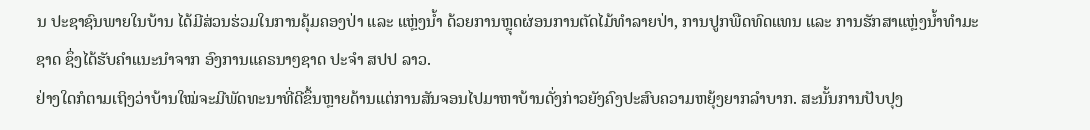ນ ປະຊາຊົນພາຍໃນບ້ານ ໄດ້ມີສ່ວນຮ່ວມໃນການຄຸ້ມຄອງປ່າ ແລະ ແຫຼ່ງນໍ້າ ດ້ວຍການຫຼຸດຜ່ອນການຕັດໄມ້ທໍາລາຍປ່າ, ການປູກພືດທົດແທນ ແລະ ການຮັກສາແຫຼ່ງນໍ້າທຳມະຊາດ ຊຶ່ງໄດ້ຮັບຄໍາແນະນໍາຈາກ ອົງການແຄຣນາໆຊາດ ປະຈໍາ ສປປ ລາວ.
ຢ່າງໃດກໍຕາມເຖິງວ່າບ້ານໃໝ່ຈະມີພັດທະນາທີ່ດີຂຶ້ນຫຼາຍດ້ານແຕ່ການສັນຈອນໄປມາຫາບ້ານດັ່ງກ່າວຍັງຄົງປະສົບຄວາມຫຍຸ້ງຍາກລໍາບາກ. ສະນັ້ນການປັບປຸງ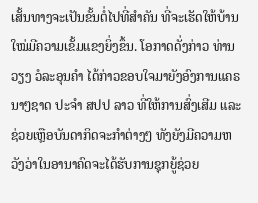ເສັ້ນທາງຈະເປັນຂັ້ນຕໍ່ໄປທີ່ສໍາຄັນ ທີ່ຈະເຮັດໃຫ້ບ້ານໃໝ່ມີຄວາມເຂັ້ມແຂງຍິ່ງຂຶ້ນ. ໂອກາດດັ່ງກ່າວ ທ່ານ ວຽງ ວໍລະອຸນຄໍາ ໄດ້ກ່າວຂອບໃຈມາຍັງອົງການແຄຣນາໆຊາດ ປະຈໍາ ສປປ ລາວ ທີ່ໃຫ້ການສົ່ງເສີມ ແລະ ຊ່ວຍເຫຼືອບັນດາກິດຈະກຳຕ່າງໆ ທັງຍັງມີຄວາມຫວັງວ່າໃນອານາຄົດຈະໄດ້ຮັບການຊຸກຍູ້ຊ່ວຍ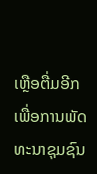ເຫຼືອຕື່ມອີກເພື່ອການພັດທະນາຊຸມຊົນ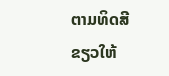ຕາມທິດສີຂຽວໃຫ້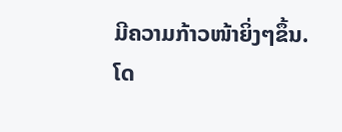ມີຄວາມກ້າວໜ້າຍິ່ງໆຂຶ້ນ.
ໂດ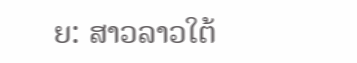ຍ: ສາວລາວໃຕ້